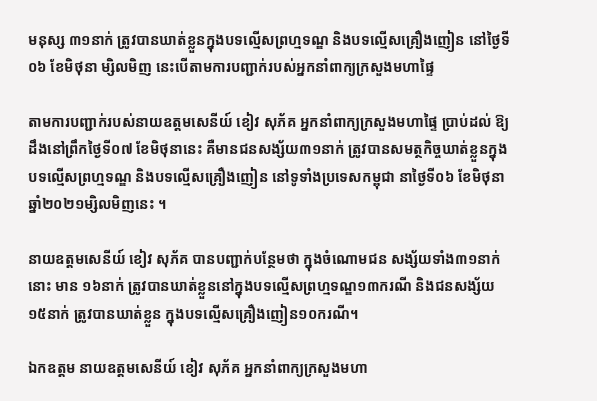មនុស្ស ៣១នាក់ ត្រូវបានឃាត់ខ្លួនក្នុងបទល្មើសព្រហ្មទណ្ឌ និងបទល្មើសគ្រឿងញៀន នៅថ្ងៃទី០៦ ខែមិថុនា ម្សិលមិញ នេះបើតាមការបញ្ជាក់របស់អ្នកនាំពាក្យក្រសួងមហាផ្ទៃ

តាមការបញ្ជាក់របស់នាយឧត្តមសេនីយ៍ ខៀវ សុភ័គ អ្នកនាំពាក្យក្រសួងមហាផ្ទៃ ប្រាប់ដល់ ឱ្យដឹងនៅព្រឹកថ្ងៃទី០៧ ខែមិថុនានេះ គឺមានជនសង្ស័យ៣១នាក់ ត្រូវបានសមត្ថកិច្ចឃាត់ខ្លួនក្នុង បទល្មើសព្រហ្មទណ្ឌ និងបទល្មើសគ្រឿងញៀន នៅទូទាំងប្រទេសកម្ពុជា នាថ្ងៃទី០៦ ខែមិថុនា ឆ្នាំ២០២១ម្សិលមិញនេះ ។

នាយឧត្តមសេនីយ៍ ខៀវ សុភ័គ បានបញ្ជាក់បន្ថែមថា ក្នុងចំណោមជន សង្ស័យទាំង៣១នាក់នោះ មាន ១៦នាក់ ត្រូវបានឃាត់ខ្លួននៅក្នុងបទល្មើសព្រហ្មទណ្ឌ១៣ករណី និងជនសង្ស័យ១៥នាក់ ត្រូវបានឃាត់ខ្លួន ក្នុងបទល្មើសគ្រឿងញៀន១០ករណី។

ឯកឧត្តម នាយឧត្តមសេនីយ៍ ខៀវ សុភ័គ អ្នកនាំពាក្យក្រសួងមហា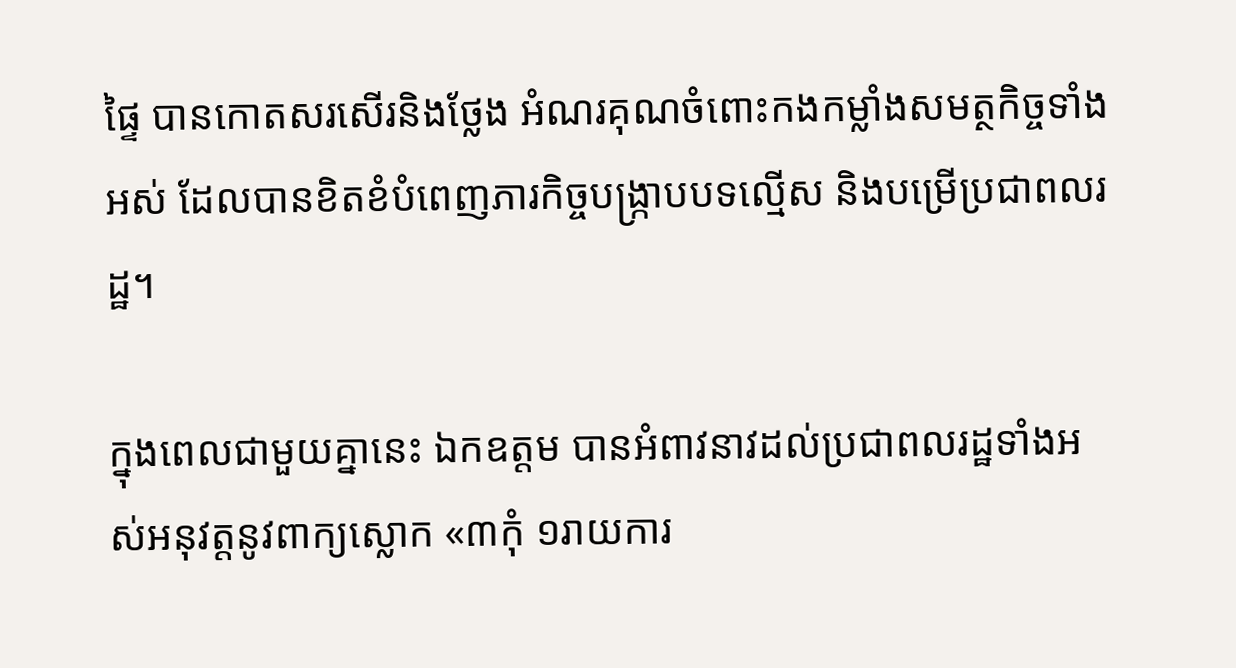ផ្ទៃ បានកោតសរសើរនិងថ្លែង អំណរគុណចំពោះកងកម្លាំងសមត្ថកិច្ចទាំងអស់ ដែលបានខិតខំបំពេញភារកិច្ចបង្ក្រាបបទល្មើស និងបម្រើប្រជាពលរដ្ឋ។

ក្នុងពេលជាមួយគ្នានេះ ឯកឧត្តម បានអំពាវនាវដល់ប្រជាពលរដ្ឋទាំងអស់អនុវត្តនូវពាក្យស្លោក «៣កុំ ១រាយការ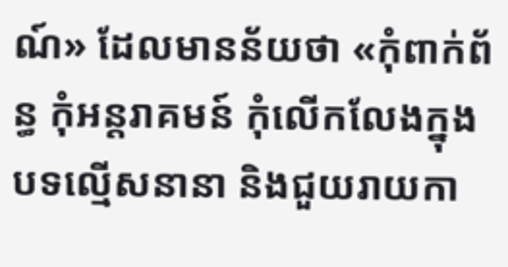ណ៍» ដែលមានន័យថា «កុំពាក់ព័ន្ធ កុំអន្តរាគមន៍ កុំលើកលែងក្នុងបទល្មើសនានា និងជួយរាយកា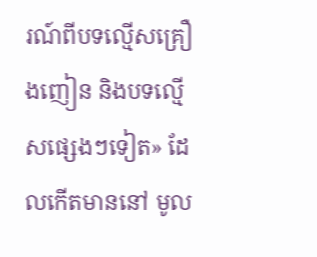រណ៍ពីបទល្មើសគ្រឿងញៀន និងបទល្មើសផ្សេងៗទៀត» ដែលកើតមាននៅ មូល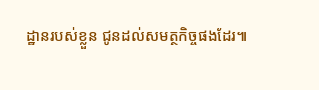ដ្ឋានរបស់ខ្លួន ជូនដល់សមត្ថកិច្ចផងដែរ៕